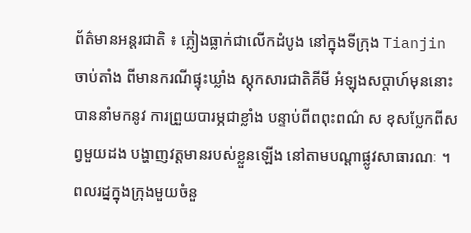ព័ត៌មានអន្តរជាតិ ៖ ភ្លៀងធ្លាក់ជាលើកដំបូង នៅក្នុងទីក្រុង Tianjin ចាប់តាំង ពីមានករណីផ្ទុះឃ្លាំង ស្តុកសារជាតិគីមី អំឡុងសប្តាហ៍មុននោះ បាននាំមកនូវ ការព្រួយបារម្ភជាខ្លាំង បន្ទាប់ពីពពុះពណ៌ ស ខុសប្លែកពីសព្វមួយដង បង្ហាញវត្តមានរបស់ខ្លួនឡើង នៅតាមបណ្តាផ្លូវសាធារណៈ ។
ពលរដ្នក្នុងក្រុងមួយចំនួ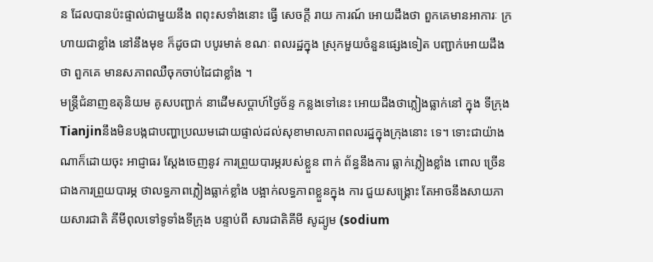ន ដែលបានប៉ះផ្ទាល់ជាមួយនឹង ពពុះសទាំងនោះ ធ្វើ សេចក្តី រាយ ការណ៍ អោយដឹងថា ពួកគេមានអាការៈ ក្រហាយជាខ្លាំង នៅនឹងមុខ ក៏ដូចជា បបូរមាត់ ខណៈ ពលរដ្ឋក្នុង ស្រុកមួយចំនួនផ្សេងទៀត បញ្ជាក់អោយដឹងថា ពួកគេ មានសភាពឈឺចុកចាប់ដៃជាខ្លាំង ។
មន្រ្តីជំនាញឧតុនិយម គូសបញ្ជាក់ នាដើមសប្តាហ៍ថ្ងៃច័ន្ទ កន្លងទៅនេះ អោយដឹងថាភ្លៀងធ្លាក់នៅ ក្នុង ទីក្រុង Tianjinនឹងមិនបង្កជាបញ្ហាប្រឈមដោយផ្ទាល់ដល់សុខាមាលភាពពលរដ្ឋក្នុងក្រុងនោះ ទេ។ ទោះជាយ៉ាងណាក៏ដោយចុះ អាជ្ញាធរ ស្តែងចេញនូវ ការព្រួយបារម្ភរបស់ខ្លួន ពាក់ ព័ន្ធនឹងការ ធ្លាក់ភ្លៀងខ្លាំង ពោល ច្រើនជាងការព្រួយបារម្ភ ថាលទ្ធភាពភ្លៀងធ្លាក់ខ្លាំង បង្អាក់លទ្ធភាពខ្លួនក្នុង ការ ជួយសង្គ្រោះ តែអាចនឹងសាយភាយសារជាតិ គីមីពុលទៅទូទាំងទីក្រុង បន្ទាប់ពី សារជាតិគីមី សូដ្យូម (sodium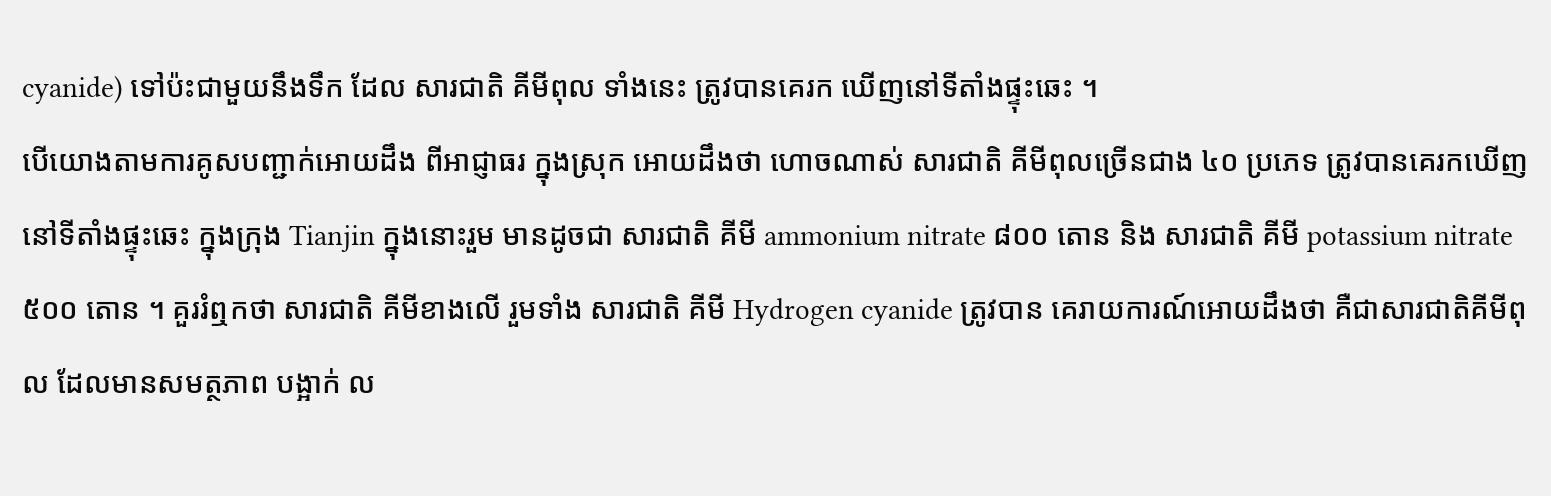cyanide) ទៅប៉ះជាមួយនឹងទឹក ដែល សារជាតិ គីមីពុល ទាំងនេះ ត្រូវបានគេរក ឃើញនៅទីតាំងផ្ទុះឆេះ ។
បើយោងតាមការគូសបញ្ជាក់អោយដឹង ពីអាជ្ញាធរ ក្នុងស្រុក អោយដឹងថា ហោចណាស់ សារជាតិ គីមីពុលច្រើនជាង ៤០ ប្រភេទ ត្រូវបានគេរកឃើញ នៅទីតាំងផ្ទុះឆេះ ក្នុងក្រុង Tianjin ក្នុងនោះរួម មានដូចជា សារជាតិ គីមី ammonium nitrate ៨០០ តោន និង សារជាតិ គីមី potassium nitrate ៥០០ តោន ។ គួររំឮកថា សារជាតិ គីមីខាងលើ រួមទាំង សារជាតិ គីមី Hydrogen cyanide ត្រូវបាន គេរាយការណ៍អោយដឹងថា គឺជាសារជាតិគីមីពុល ដែលមានសមត្ថភាព បង្អាក់ ល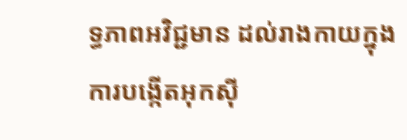ទ្ធភាពអវិជ្ជមាន ដល់រាងកាយក្នុងការបង្កើតអុកស៊ី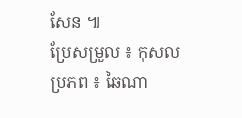សែន ៕
ប្រែសម្រួល ៖ កុសល
ប្រភព ៖ ឆៃណា